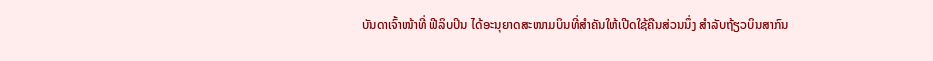ບັນດາເຈົ້າໜ້າທີ່ ຟີລິບປິນ ໄດ້ອະນຸຍາດສະໜາມບິນທີ່ສຳຄັນໃຫ້ເປີດໃຊ້ຄືນສ່ວນນຶ່ງ ສຳລັບຖ້ຽວບິນສາກົນ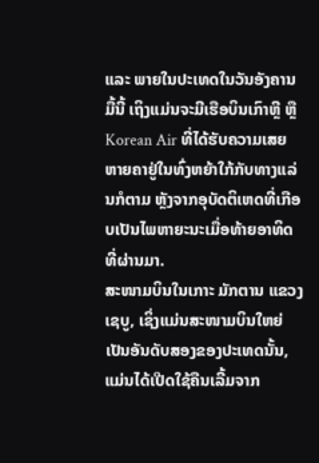ແລະ ພາຍໃນປະເທດໃນວັນອັງຄານມື້ນີ້ ເຖິງແມ່ນຈະມີເຮືອບິນເກົາຫຼີ ຫຼື Korean Air ທີ່ໄດ້ຮັບຄວາມເສຍຫາຍຄາຢູ່ໃນທົ່ງຫຍ້າໃກ້ກັບທາງແລ່ນກໍຕາມ ຫຼັງຈາກອຸບັດຕິເຫດທີ່ເກືອບເປັນໄພຫາຍະນະເມື່ອທ້າຍອາທິດທີ່ຜ່ານມາ.
ສະໜາມບິນໃນເກາະ ມັກຕານ ແຂວງ ເຊບູ, ເຊິ່ງແມ່ນສະໜາມບິນໃຫຍ່ເປັນອັນດັບສອງຂອງປະເທດນັ້ນ, ແມ່ນໄດ້ເປີດໃຊ້ຄືນເລີ້ມຈາກ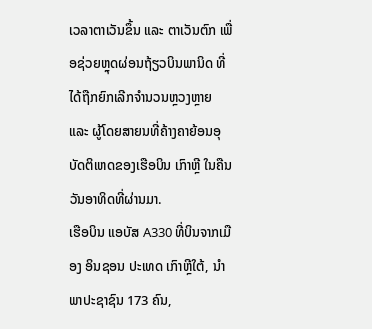ເວລາຕາເວັນຂຶ້ນ ແລະ ຕາເວັນຕົກ ເພື່ອຊ່ວຍຫຼຸດຜ່ອນຖ້ຽວບິນພານິດ ທີ່ໄດ້ຖືກຍົກເລີກຈຳນວນຫຼວງຫຼາຍ ແລະ ຜູ້ໂດຍສາຍນທີ່ຄ້າງຄາຍ້ອນອຸບັດຕິເຫດຂອງເຮືອບິນ ເກົາຫຼີ ໃນຄືນວັນອາທິດທີ່ຜ່ານມາ.
ເຮືອບິນ ແອບັສ A330 ທີ່ບິນຈາກເມືອງ ອິນຊອນ ປະເທດ ເກົາຫຼີໃຕ້, ນຳພາປະຊາຊົນ 173 ຄົນ,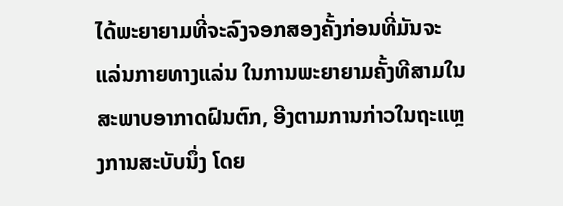ໄດ້ພະຍາຍາມທີ່ຈະລົງຈອກສອງຄັ້ງກ່ອນທີ່ມັນຈະແລ່ນກາຍທາງແລ່ນ ໃນການພະຍາຍາມຄັ້ງທີສາມໃນສະພາບອາກາດຝົນຕົກ, ອີງຕາມການກ່າວໃນຖະແຫຼງການສະບັບນຶ່ງ ໂດຍ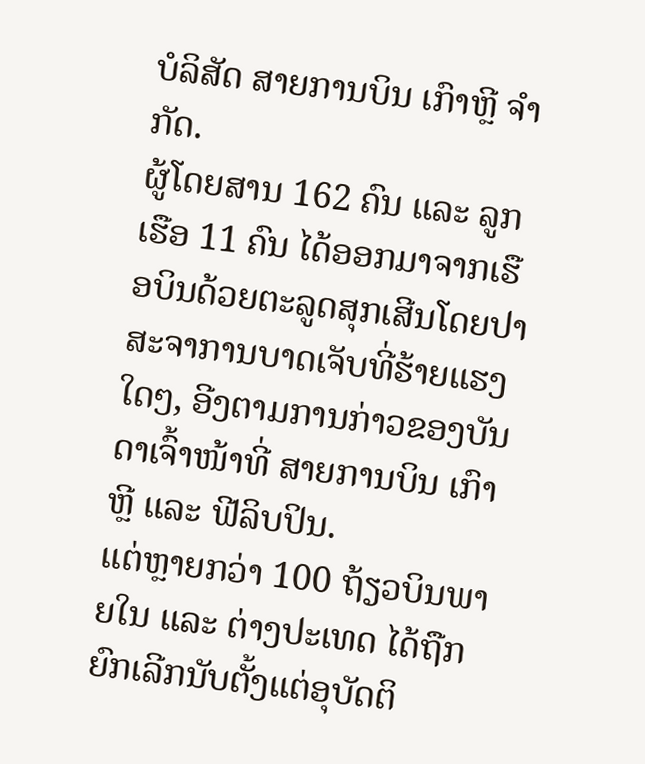ບໍລິສັດ ສາຍການບິນ ເກົາຫຼີ ຈຳກັດ.
ຜູ້ໂດຍສານ 162 ຄົນ ແລະ ລູກເຮືອ 11 ຄົນ ໄດ້ອອກມາຈາກເຮືອບິນດ້ວຍຕະລູດສຸກເສີນໂດຍປາສະຈາການບາດເຈັບທີ່ຮ້າຍແຮງໃດໆ, ອີງຕາມການກ່າວຂອງບັນດາເຈົ້າໜ້າທີ່ ສາຍການບິນ ເກົາຫຼີ ແລະ ຟີລິບປິນ.
ແຕ່ຫຼາຍກວ່າ 100 ຖ້ຽວບິນພາຍໃນ ແລະ ຕ່າງປະເທດ ໄດ້ຖືກຍົກເລີກນັບຕັ້ງແຕ່ອຸບັດຕິ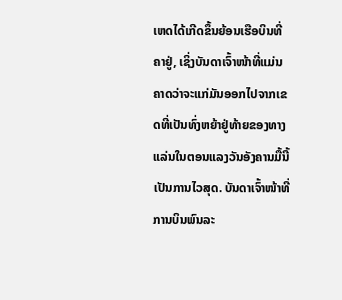ເຫດໄດ້ເກີດຂຶ້ນຍ້ອນເຮືອບິນທີ່ຄາຢູ່, ເຊິ່ງບັນດາເຈົ້າໜ້າທີ່ແມ່ນຄາດວ່າຈະແກ່ມັນອອກໄປຈາກເຂດທີ່ເປັນທົ່ງຫຍ້າຢູ່ທ້າຍຂອງທາງແລ່ນໃນຕອນແລງວັນອັງຄານມື້ນີ້ ເປັນການໄວສຸດ. ບັນດາເຈົ້າໜ້າທີ່ການບິນພົນລະ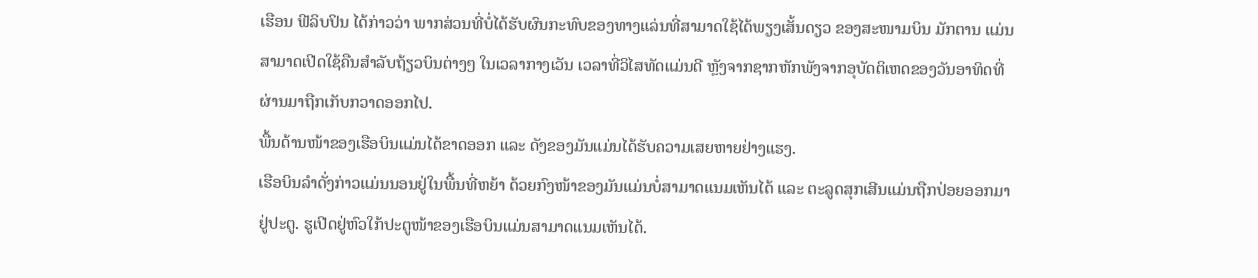ເຮືອນ ຟີລິບປິນ ໄດ້ກ່າວວ່າ ພາກສ່ວນທີ່ບໍ່ໄດ້ຮັບຜົນກະທົບຂອງທາງແລ່ນທີ່ສາມາດໃຊ້ໄດ້ພຽງເສັ້ນດຽວ ຂອງສະໜາມບິນ ມັກຕານ ແມ່ນສາມາດເປີດໃຊ້ຄືນສຳລັບຖ້ຽວບິນຕ່າງໆ ໃນເວລາກາງເວັນ ເວລາທີ່ວິໄສທັດແມ່ນດີ ຫຼັງຈາກຊາກຫັກພັງຈາກອຸບັດຕິເຫດຂອງວັນອາທິດທີ່ຜ່ານມາຖືກເກັບກວາດອອກໄປ.
ພື້ນດ້ານໜ້າຂອງເຮືອບິນແມ່ນໄດ້ຂາດອອກ ແລະ ດັງຂອງມັນແມ່ນໄດ້ຮັບຄວາມເສຍຫາຍຢ່າງແຮງ.
ເຮືອບິນລຳດັ່ງກ່າວແມ່ນນອນຢູ່ໃນພື້ນທີ່ຫຍ້າ ດ້ວຍກົງໜ້າຂອງມັນແມ່ນບໍ່ສາມາດແນມເຫັນໄດ້ ແລະ ຕະລູດສຸກເສີນແມ່ນຖືກປ່ອຍອອກມາຢູ່ປະຕູ. ຮູເປີດຢູ່ຫົວໃກ້ປະຕູໜ້າຂອງເຮືອບິນແມ່ນສາມາດແນມເຫັນໄດ້.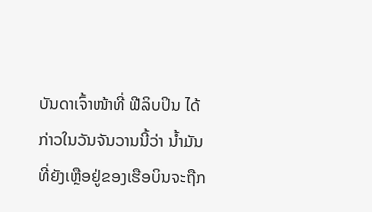ບັນດາເຈົ້າໜ້າທີ່ ຟີລິບປິນ ໄດ້ກ່າວໃນວັນຈັນວານນີ້ວ່າ ນ້ຳມັນທີ່ຍັງເຫຼືອຢູ່ຂອງເຮືອບິນຈະຖືກ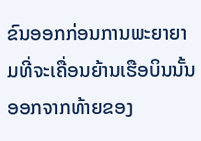ຂົນອອກກ່ອນການພະຍາຍາມທີ່ຈະເຄື່ອນຍ້ານເຮືອບິນນັ້ນອອກຈາກທ້າຍຂອງ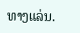ທາງແລ່ນ.